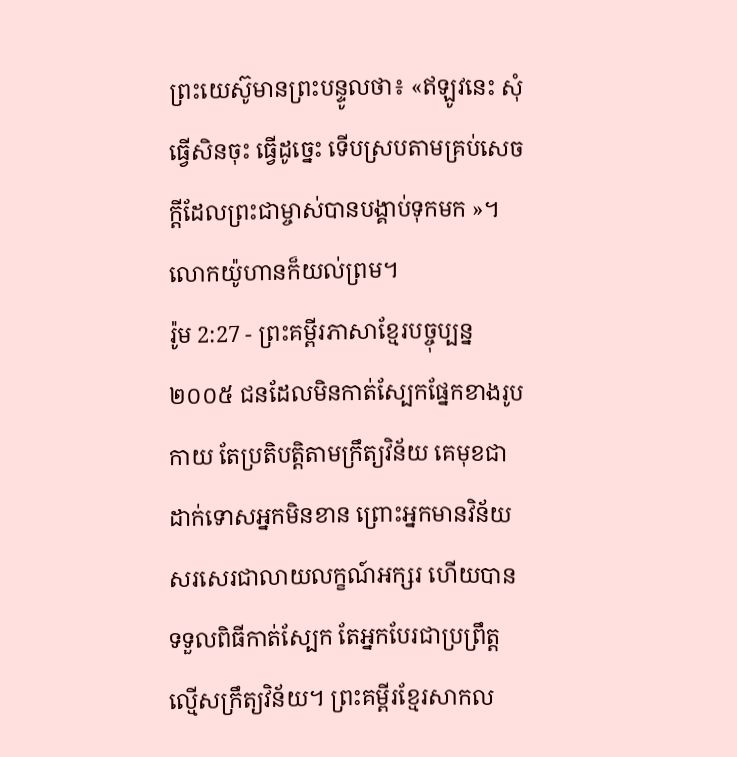ព្រះយេស៊ូមានព្រះបន្ទូលថា៖ «ឥឡូវនេះ សុំធ្វើសិនចុះ ធ្វើដូច្នេះ ទើបស្របតាមគ្រប់សេចក្ដីដែលព្រះជាម្ចាស់បានបង្គាប់ទុកមក »។ លោកយ៉ូហានក៏យល់ព្រម។
រ៉ូម 2:27 - ព្រះគម្ពីរភាសាខ្មែរបច្ចុប្បន្ន ២០០៥ ជនដែលមិនកាត់ស្បែកផ្នែកខាងរូបកាយ តែប្រតិបត្តិតាមក្រឹត្យវិន័យ គេមុខជាដាក់ទោសអ្នកមិនខាន ព្រោះអ្នកមានវិន័យសរសេរជាលាយលក្ខណ៍អក្សរ ហើយបានទទួលពិធីកាត់ស្បែក តែអ្នកបែរជាប្រព្រឹត្តល្មើសក្រឹត្យវិន័យ។ ព្រះគម្ពីរខ្មែរសាកល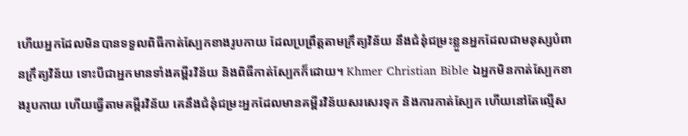ហើយអ្នកដែលមិនបានទទួលពិធីកាត់ស្បែកខាងរូបកាយ ដែលប្រព្រឹត្តតាមក្រឹត្យវិន័យ នឹងជំនុំជម្រះខ្លួនអ្នកដែលជាមនុស្សបំពានក្រឹត្យវិន័យ ទោះបីជាអ្នកមានទាំងគម្ពីរវិន័យ និងពិធីកាត់ស្បែកក៏ដោយ។ Khmer Christian Bible ឯអ្នកមិនកាត់ស្បែកខាងរូបកាយ ហើយធ្វើតាមគម្ពីរវិន័យ គេនឹងជំនុំជម្រះអ្នកដែលមានគម្ពីរវិន័យសរសេរទុក និងការកាត់ស្បែក ហើយនៅតែល្មើស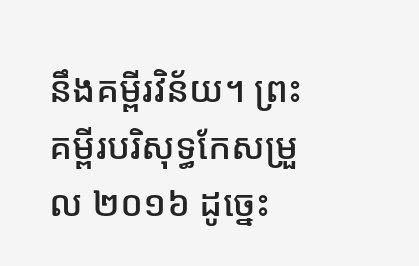នឹងគម្ពីរវិន័យ។ ព្រះគម្ពីរបរិសុទ្ធកែសម្រួល ២០១៦ ដូច្នេះ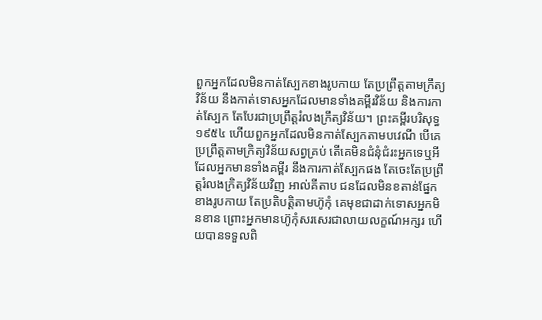ពួកអ្នកដែលមិនកាត់ស្បែកខាងរូបកាយ តែប្រព្រឹត្តតាមក្រឹត្យវិន័យ នឹងកាត់ទោសអ្នកដែលមានទាំងគម្ពីរវិន័យ និងការកាត់ស្បែក តែបែរជាប្រព្រឹត្តរំលងក្រឹត្យវិន័យ។ ព្រះគម្ពីរបរិសុទ្ធ ១៩៥៤ ហើយពួកអ្នកដែលមិនកាត់ស្បែកតាមបវេណី បើគេប្រព្រឹត្តតាមក្រិត្យវិន័យសព្វគ្រប់ តើគេមិនជំនុំជំរះអ្នកទេឬអី ដែលអ្នកមានទាំងគម្ពីរ នឹងការកាត់ស្បែកផង តែចេះតែប្រព្រឹត្តរំលងក្រិត្យវិន័យវិញ អាល់គីតាប ជនដែលមិនខតាន់ផ្នែកខាងរូបកាយ តែប្រតិបត្ដិតាមហ៊ូកុំ គេមុខជាដាក់ទោសអ្នកមិនខាន ព្រោះអ្នកមានហ៊ូកុំសរសេរជាលាយលក្ខណ៍អក្សរ ហើយបានទទួលពិ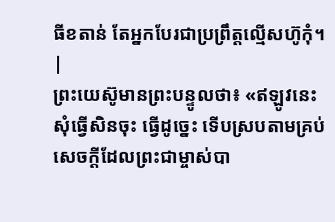ធីខតាន់ តែអ្នកបែរជាប្រព្រឹត្ដល្មើសហ៊ូកុំ។ |
ព្រះយេស៊ូមានព្រះបន្ទូលថា៖ «ឥឡូវនេះ សុំធ្វើសិនចុះ ធ្វើដូច្នេះ ទើបស្របតាមគ្រប់សេចក្ដីដែលព្រះជាម្ចាស់បា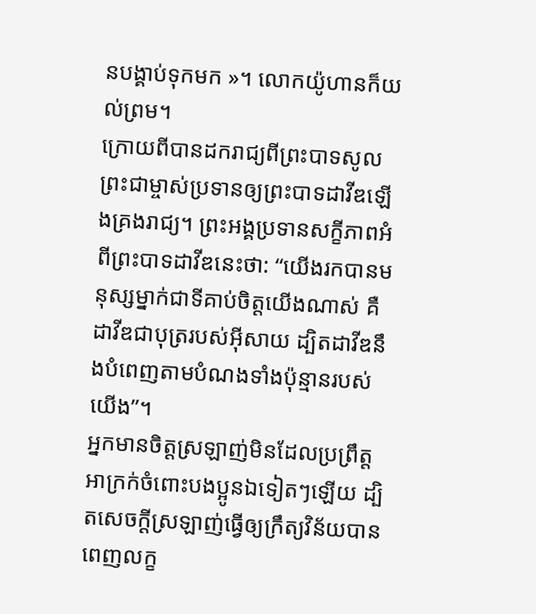នបង្គាប់ទុកមក »។ លោកយ៉ូហានក៏យល់ព្រម។
ក្រោយពីបានដករាជ្យពីព្រះបាទសូល ព្រះជាម្ចាស់ប្រទានឲ្យព្រះបាទដាវីឌឡើងគ្រងរាជ្យ។ ព្រះអង្គប្រទានសក្ខីភាពអំពីព្រះបាទដាវីឌនេះថា: “យើងរកបានមនុស្សម្នាក់ជាទីគាប់ចិត្តយើងណាស់ គឺដាវីឌជាបុត្ររបស់អ៊ីសាយ ដ្បិតដាវីឌនឹងបំពេញតាមបំណងទាំងប៉ុន្មានរបស់យើង”។
អ្នកមានចិត្តស្រឡាញ់មិនដែលប្រព្រឹត្តអាក្រក់ចំពោះបងប្អូនឯទៀតៗឡើយ ដ្បិតសេចក្ដីស្រឡាញ់ធ្វើឲ្យក្រឹត្យវិន័យបានពេញលក្ខ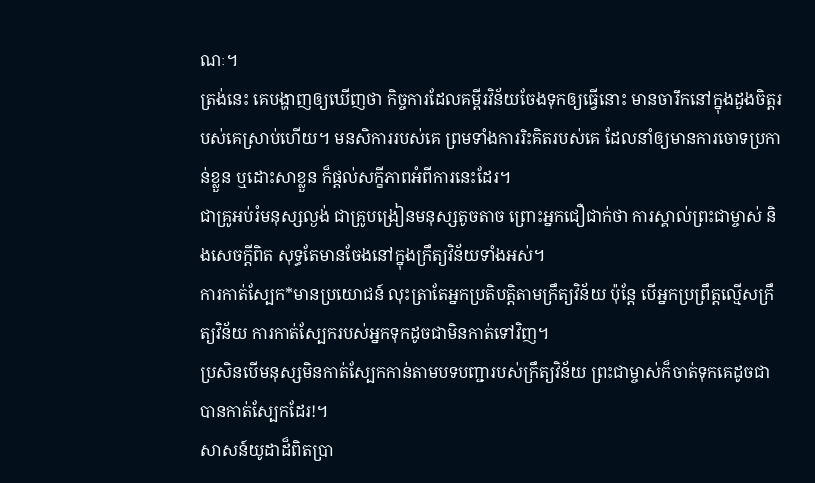ណៈ។
ត្រង់នេះ គេបង្ហាញឲ្យឃើញថា កិច្ចការដែលគម្ពីរវិន័យចែងទុកឲ្យធ្វើនោះ មានចារឹកនៅក្នុងដួងចិត្តរបស់គេស្រាប់ហើយ។ មនសិការរបស់គេ ព្រមទាំងការរិះគិតរបស់គេ ដែលនាំឲ្យមានការចោទប្រកាន់ខ្លួន ឬដោះសាខ្លួន ក៏ផ្ដល់សក្ខីភាពអំពីការនេះដែរ។
ជាគ្រូអប់រំមនុស្សល្ងង់ ជាគ្រូបង្រៀនមនុស្សតូចតាច ព្រោះអ្នកជឿជាក់ថា ការស្គាល់ព្រះជាម្ចាស់ និងសេចក្ដីពិត សុទ្ធតែមានចែងនៅក្នុងក្រឹត្យវិន័យទាំងអស់។
ការកាត់ស្បែក*មានប្រយោជន៍ លុះត្រាតែអ្នកប្រតិបត្តិតាមក្រឹត្យវិន័យ ប៉ុន្តែ បើអ្នកប្រព្រឹត្តល្មើសក្រឹត្យវិន័យ ការកាត់ស្បែករបស់អ្នកទុកដូចជាមិនកាត់ទៅវិញ។
ប្រសិនបើមនុស្សមិនកាត់ស្បែកកាន់តាមបទបញ្ជារបស់ក្រឹត្យវិន័យ ព្រះជាម្ចាស់ក៏ចាត់ទុកគេដូចជាបានកាត់ស្បែកដែរ!។
សាសន៍យូដាដ៏ពិតប្រា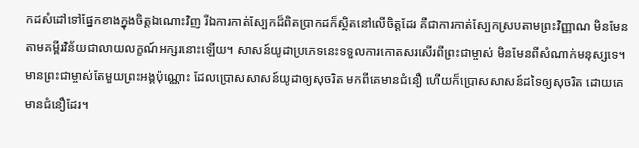កដសំដៅទៅផ្នែកខាងក្នុងចិត្តឯណោះវិញ រីឯការកាត់ស្បែកដ៏ពិតប្រាកដក៏ស្ថិតនៅលើចិត្តដែរ គឺជាការកាត់ស្បែកស្របតាមព្រះវិញ្ញាណ មិនមែនតាមគម្ពីរវិន័យជាលាយលក្ខណ៍អក្សរនោះឡើយ។ សាសន៍យូដាប្រភេទនេះទទួលការកោតសរសើរពីព្រះជាម្ចាស់ មិនមែនពីសំណាក់មនុស្សទេ។
មានព្រះជាម្ចាស់តែមួយព្រះអង្គប៉ុណ្ណោះ ដែលប្រោសសាសន៍យូដាឲ្យសុចរិត មកពីគេមានជំនឿ ហើយក៏ប្រោសសាសន៍ដទៃឲ្យសុចរិត ដោយគេមានជំនឿដែរ។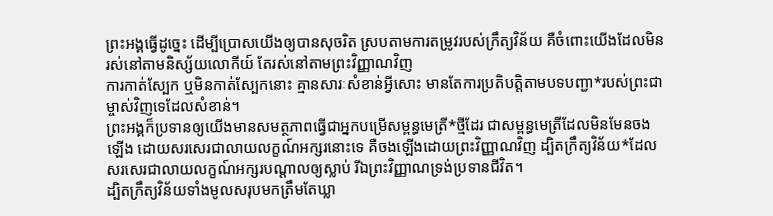ព្រះអង្គធ្វើដូច្នេះ ដើម្បីប្រោសយើងឲ្យបានសុចរិត ស្របតាមការតម្រូវរបស់ក្រឹត្យវិន័យ គឺចំពោះយើងដែលមិនរស់នៅតាមនិស្ស័យលោកីយ៍ តែរស់នៅតាមព្រះវិញ្ញាណវិញ
ការកាត់ស្បែក ឬមិនកាត់ស្បែកនោះ គ្មានសារៈសំខាន់អ្វីសោះ មានតែការប្រតិបត្តិតាមបទបញ្ជា*របស់ព្រះជាម្ចាស់វិញទេដែលសំខាន់។
ព្រះអង្គក៏ប្រទានឲ្យយើងមានសមត្ថភាពធ្វើជាអ្នកបម្រើសម្ពន្ធមេត្រី*ថ្មីដែរ ជាសម្ពន្ធមេត្រីដែលមិនមែនចងឡើង ដោយសរសេរជាលាយលក្ខណ៍អក្សរនោះទេ គឺចងឡើងដោយព្រះវិញ្ញាណវិញ ដ្បិតក្រឹត្យវិន័យ*ដែលសរសេរជាលាយលក្ខណ៍អក្សរបណ្ដាលឲ្យស្លាប់ រីឯព្រះវិញ្ញាណទ្រង់ប្រទានជីវិត។
ដ្បិតក្រឹត្យវិន័យទាំងមូលសរុបមកត្រឹមតែឃ្លា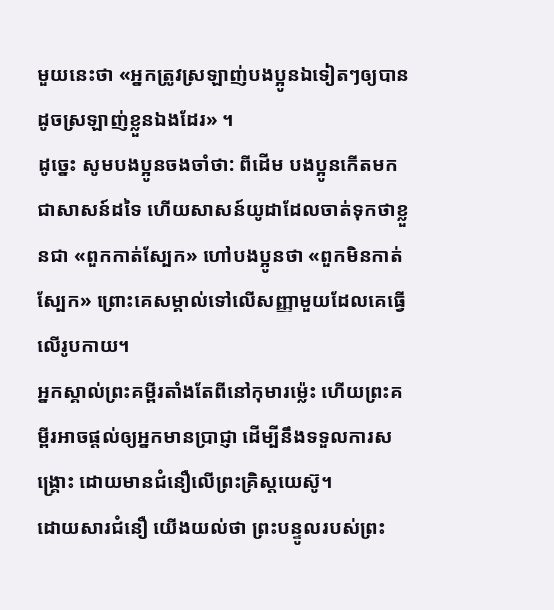មួយនេះថា «អ្នកត្រូវស្រឡាញ់បងប្អូនឯទៀតៗឲ្យបានដូចស្រឡាញ់ខ្លួនឯងដែរ» ។
ដូច្នេះ សូមបងប្អូនចងចាំថា: ពីដើម បងប្អូនកើតមកជាសាសន៍ដទៃ ហើយសាសន៍យូដាដែលចាត់ទុកថាខ្លួនជា «ពួកកាត់ស្បែក» ហៅបងប្អូនថា «ពួកមិនកាត់ស្បែក» ព្រោះគេសម្គាល់ទៅលើសញ្ញាមួយដែលគេធ្វើលើរូបកាយ។
អ្នកស្គាល់ព្រះគម្ពីរតាំងតែពីនៅកុមារម៉្លេះ ហើយព្រះគម្ពីរអាចផ្ដល់ឲ្យអ្នកមានប្រាជ្ញា ដើម្បីនឹងទទួលការសង្គ្រោះ ដោយមានជំនឿលើព្រះគ្រិស្តយេស៊ូ។
ដោយសារជំនឿ យើងយល់ថា ព្រះបន្ទូលរបស់ព្រះ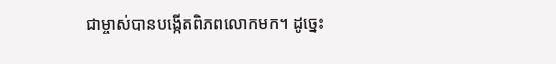ជាម្ចាស់បានបង្កើតពិភពលោកមក។ ដូច្នេះ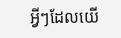អ្វីៗដែលយើ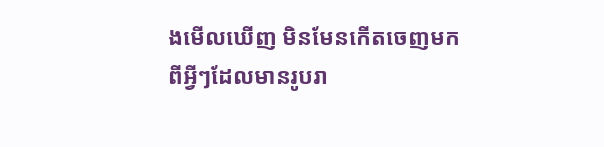ងមើលឃើញ មិនមែនកើតចេញមកពីអ្វីៗដែលមានរូបរា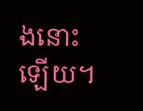ងនោះឡើយ។